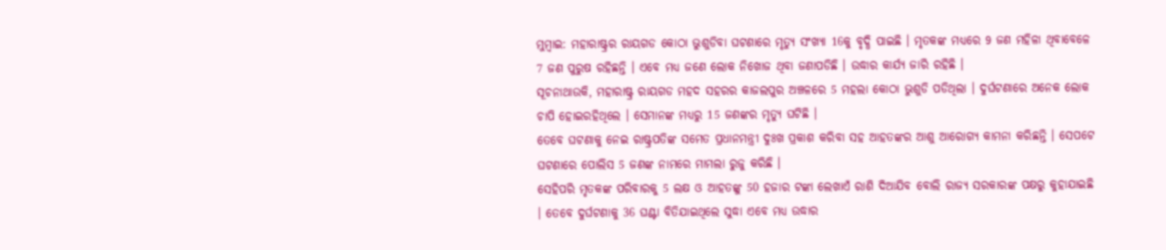ମୁମ୍ବାଇ: ମହାରାଷ୍ଟ୍ରର ରାୟଗଡ କୋଠା ଭୁଶୁଡିବା ଘଟଣାରେ ମୃତ୍ୟୁ ସଂଖ୍ୟା 16କୁ ବୃଦ୍ଧି ପାଇଛି । ମୃତକଙ୍କ ମଧ୍ୟରେ 9 ଜଣ ମହିଳା ଥିବାବେଳେ 7 ଜଣ ପୁରୁଷ ରହିଛନ୍ତି । ଏବେ ମଧ୍ୟ ଜଣେ ଲୋକ ନିଖୋଜ ଥିବା ଜଣାପଡିଛି । ଉଦ୍ଧାର କାର୍ଯ୍ୟ ଜାରି ରହିଛି ।
ସୂଚନାଥାଉକି, ମହାରାଷ୍ଟ୍ର ରାୟଗଡ ମହଦ ସହରର କାଜଲପୁର ଅଞ୍ଚଳରେ 5 ମହଲା କୋଠା ଭୁଶୁଡି ପଡିଥିଲା । ଦୁର୍ଘଟଣାରେ ଅନେକ ଲୋକ ଚାପି ହୋଇରହିଥିଲେ । ସେମାନଙ୍କ ମଧ୍ୟରୁ 15 ଜଣଙ୍କର ମୃତ୍ୟୁ ଘଟିଛି ।
ତେବେ ଘଟଣାକୁ ନେଇ ରାଷ୍ଟ୍ରପତିଙ୍କ ସମେତ ପ୍ରଧାନମନ୍ତ୍ରୀ ଦୁଃଖ ପ୍ରକାଶ କରିବା ସହ ଆହତଙ୍କର ଆଶୁ ଆରୋଗ୍ୟ କାମନା କରିଛନ୍ତି । ସେପଟେ ଘଟଣାରେ ପୋଲିସ 5 ଜଣଙ୍କ ନାମରେ ମାମଲା ରୁଜୁ କରିଛି ।
ସେହିପରି ମୃତକଙ୍କ ପରିବାରକୁ 5 ଲକ୍ଷ ଓ ଆହତଙ୍କୁ 50 ହଜାର ଟଙ୍କା ଲେଖାଏଁ ରାଶି ଦିଆଯିବ ବୋଲି ରାଜ୍ୟ ସରକାରଙ୍କ ପକ୍ଷରୁ କୁହାଯାଇଛି । ତେବେ ଦୁର୍ଘଟଣାକୁ 36 ଘଣ୍ଟା ବିତିଯାଇଥିଲେ ସୁଦ୍ଧା ଏବେ ମଧ୍ୟ ଉଦ୍ଧାର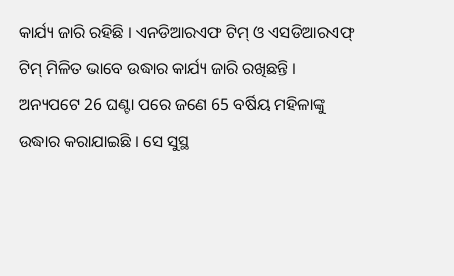କାର୍ଯ୍ୟ ଜାରି ରହିଛି । ଏନଡିଆରଏଫ ଟିମ୍ ଓ ଏସଡିଆରଏଫ୍ ଟିମ୍ ମିଳିତ ଭାବେ ଉଦ୍ଧାର କାର୍ଯ୍ୟ ଜାରି ରଖିଛନ୍ତି ।
ଅନ୍ୟପଟେ 26 ଘଣ୍ଟା ପରେ ଜଣେ 65 ବର୍ଷିୟ ମହିଳାଙ୍କୁ ଉଦ୍ଧାର କରାଯାଇଛି । ସେ ସୁସ୍ଥ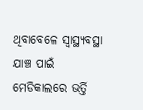ଥିବାବେଳେ ସ୍ବାସ୍ଥ୍ୟବସ୍ଥା ଯାଞ୍ଚ ପାଇଁ ମେଡିକାଲରେ ଭର୍ତ୍ତି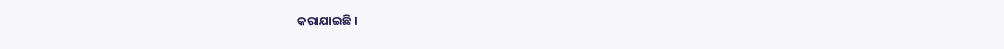କରାଯାଇଛି ।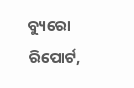ବ୍ୟୁରୋ ରିପୋର୍ଟ,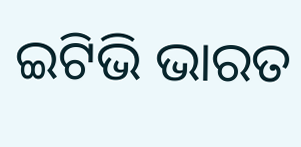ଇଟିଭି ଭାରତ